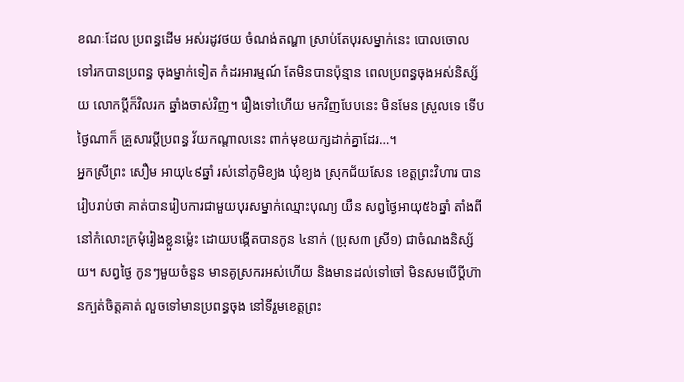ខណៈដែល ប្រពន្ធដើម អស់រដូវថយ ចំណង់តណ្ហា ស្រាប់តែបុរសម្នាក់នេះ បោលចោលទៅរកបានប្រពន្ធ ចុងម្នាក់ទៀត កំដរអារម្មណ៍ តែមិនបានប៉ុន្មាន ពេលប្រពន្ធចុងអស់និស្ស័យ លោកប្តីក៏វិលរក ឆ្នាំងចាស់វិញ។ រឿងទៅហើយ មកវិញបែបនេះ មិនមែន ស្រួលទេ ទើបថ្ងៃណាក៏ គ្រួសារប្តីប្រពន្ធ វ័យកណ្តាលនេះ ពាក់មុខយក្សដាក់គ្នាដែរ…។
អ្នកស្រីព្រះ សឿម អាយុ៤៩ឆ្នាំ រស់នៅភូមិខ្យង ឃុំខ្យង ស្រុកជ័យសែន ខេត្តព្រះវិហារ បានរៀបរាប់ថា គាត់បានរៀបការជាមួយបុរសម្នាក់ឈ្មោះបុណ្យ យឺន សព្វថ្ងៃអាយុ៥៦ឆ្នាំ តាំងពីនៅកំលោះក្រមុំរៀងខ្លួនម៉្លេះ ដោយបង្កើតបានកូន ៤នាក់ (ប្រុស៣ ស្រី១) ជាចំណងនិស្ស័យ។ សព្វថ្ងៃ កូនៗមួយចំនួន មានគូស្រករអស់ហើយ និងមានដល់ទៅចៅ មិនសមបើប្តីហ៊ានក្បត់ចិត្តគាត់ លួចទៅមានប្រពន្ធចុង នៅទីរួមខេត្តព្រះ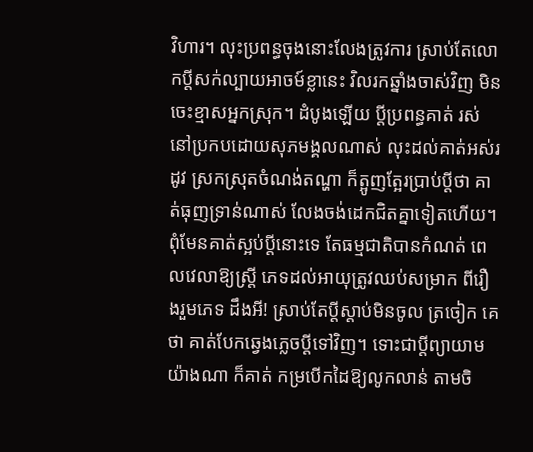វិហារ។ លុះប្រពន្ធចុងនោះលែងត្រូវការ ស្រាប់តែលោកប្តីសក់ល្បាយអាចម៍ខ្លានេះ វិលរកឆ្នាំងចាស់វិញ មិនចេះខ្មាសអ្នកស្រុក។ ដំបូងឡើយ ប្តីប្រពន្ធគាត់ រស់នៅប្រកបដោយសុភមង្គលណាស់ លុះដល់គាត់អស់រដូវ ស្រកស្រុតចំណង់តណ្ហា ក៏ត្អូញត្អែរប្រាប់ប្តីថា គាត់ធុញទ្រាន់ណាស់ លែងចង់ដេកជិតគ្នាទៀតហើយ។ ពុំមែនគាត់ស្អប់ប្តីនោះទេ តែធម្មជាតិបានកំណត់ ពេលវេលាឱ្យស្ត្រី ភេទដល់អាយុត្រូវឈប់សម្រាក ពីរឿងរួមភេទ ដឹងអី! ស្រាប់តែប្តីស្តាប់មិនចូល ត្រចៀក គេថា គាត់បែកឆ្វេងភ្លេចប្តីទៅវិញ។ ទោះជាប្តីព្យាយាមយ៉ាងណា ក៏គាត់ កម្របើកដៃឱ្យលូកលាន់ តាមចិ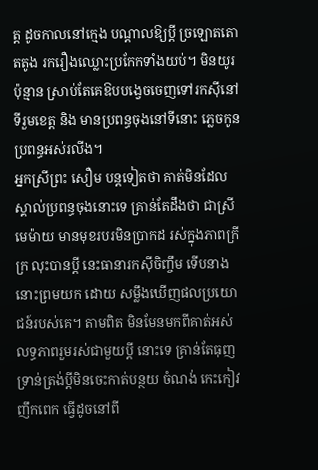ត្ត ដូចកាលនៅក្មេង បណ្តាលឱ្យប្តី ច្រឡោតតោតតូង រករឿងឈ្លោះប្រកែកទាំងយប់។ មិនយូរប៉ុន្មាន ស្រាប់តែគេឱបបង្វេចចេញទៅរកស៊ីនៅទីរួមខេត្ត និង មានប្រពន្ធចុងនៅទីនោះ ភ្លេចកូនប្រពន្ធអស់រលីង។
អ្នកស្រីព្រះ សឿម បន្តទៀតថា គាត់មិនដែល ស្គាល់ប្រពន្ធចុងនោះទេ គ្រាន់តែដឹងថា ជាស្រីមេម៉ាយ មានមុខរបរមិនប្រាកដ រស់ក្នុងភាពក្រីក្រ លុះបានប្តី នេះធានារកស៊ីចិញ្ចឹម ទើបនាងនោះព្រមយក ដោយ សម្លឹងឃើញផលប្រយោជន៍របស់គេ។ តាមពិត មិនមែនមកពីគាត់អស់លទ្ធភាពរួមរស់ជាមួយប្តី នោះទេ គ្រាន់តែធុញទ្រាន់ត្រង់ប្តីមិនចេះកាត់បន្ថយ ចំណង់ កេះកៀវញឹកពេក ធ្វើដូចនៅពី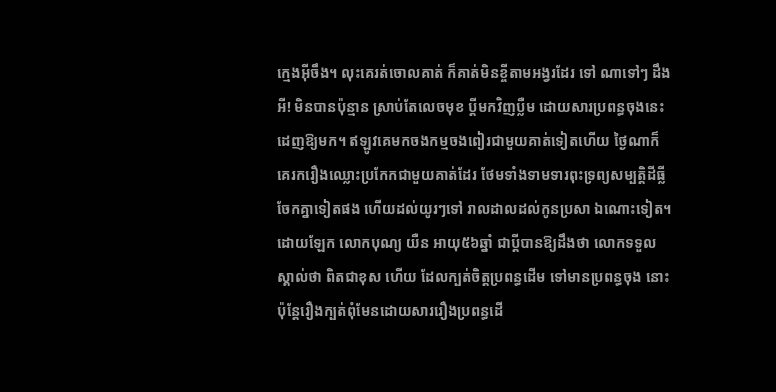ក្មេងអ៊ីចឹង។ លុះគេរត់ចោលគាត់ ក៏គាត់មិនខ្ចីតាមអង្វរដែរ ទៅ ណាទៅៗ ដឹងអី! មិនបានប៉ុន្មាន ស្រាប់តែលេចមុខ ប្តីមកវិញប្លឺម ដោយសារប្រពន្ធចុងនេះដេញឱ្យមក។ ឥឡូវគេមកចងកម្មចងពៀរជាមួយគាត់ទៀតហើយ ថ្ងៃណាក៏គេរករឿងឈ្លោះប្រកែកជាមួយគាត់ដែរ ថែមទាំងទាមទារពុះទ្រព្យសម្បត្តិដីធ្លីចែកគ្នាទៀតផង ហើយដល់យូរៗទៅ រាលដាលដល់កូនប្រសា ឯណោះទៀត។
ដោយឡែក លោកបុណ្យ យឺន អាយុ៥៦ឆ្នាំ ជាប្តីបានឱ្យដឹងថា លោកទទួលស្គាល់ថា ពិតជាខុស ហើយ ដែលក្បត់ចិត្តប្រពន្ធដើម ទៅមានប្រពន្ធចុង នោះ ប៉ុន្តែរឿងក្បត់ពុំមែនដោយសាររឿងប្រពន្ធដើ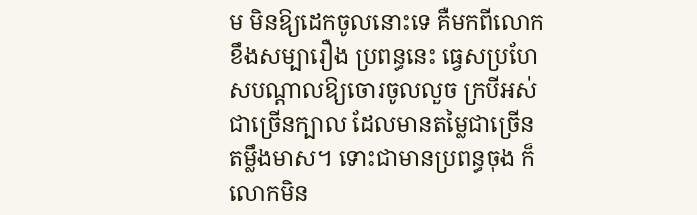ម មិនឱ្យដេកចូលនោះទេ គឺមកពីលោកខឹងសម្បារឿង ប្រពន្ធនេះ ធ្វេសប្រហែសបណ្តាលឱ្យចោរចូលលួច ក្របីអស់ជាច្រើនក្បាល ដែលមានតម្លៃជាច្រើន តម្លឹងមាស។ ទោះជាមានប្រពន្ធចុង ក៏លោកមិន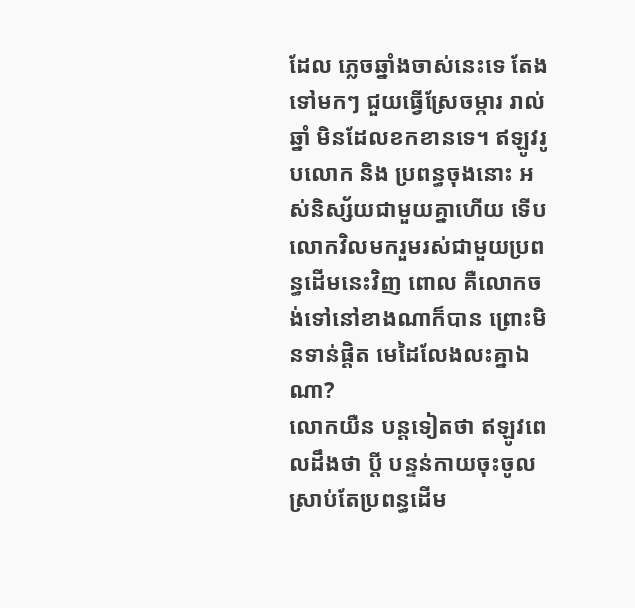ដែល ភ្លេចឆ្នាំងចាស់នេះទេ តែងទៅមកៗ ជួយធ្វើស្រែចម្ការ រាល់ឆ្នាំ មិនដែលខកខានទេ។ ឥឡូវរូបលោក និង ប្រពន្ធចុងនោះ អស់និស្ស័យជាមួយគ្នាហើយ ទើប លោកវិលមករួមរស់ជាមួយប្រពន្ធដើមនេះវិញ ពោល គឺលោកចង់ទៅនៅខាងណាក៏បាន ព្រោះមិនទាន់ផ្តិត មេដៃលែងលះគ្នាឯណា?
លោកយឺន បន្តទៀតថា ឥឡូវពេលដឹងថា ប្តី បន្ទន់កាយចុះចូល ស្រាប់តែប្រពន្ធដើម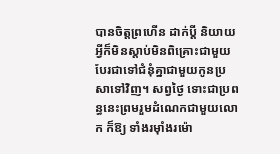បានចិត្តព្រហើន ដាក់ប្តី និយាយអ្វីក៏មិនស្តាប់មិនពិគ្រោះជាមួយ បែរជាទៅជំនុំគ្នាជាមួយកូនប្រសាទៅវិញ។ សព្វថ្ងៃ ទោះជាប្រពន្ធនេះព្រមរួមដំណេកជាមួយលោក ក៏ឱ្យ ទាំងរម៉ាំងរម៉ោ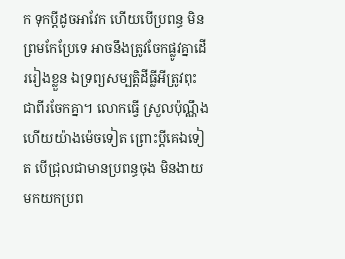ក ទុកប្តីដូចអាវែក ហើយបើប្រពន្ធ មិនព្រមកែប្រែទេ អាចនឹងត្រូវចែកផ្លូវគ្នាដើររៀងខ្លួន ឯទ្រព្យសម្បត្តិដីធ្លីអីត្រូវពុះជាពីរចែកគ្នា។ លោកធ្វើ ស្រួលប៉ុណ្ណឹងហើយយ៉ាងម៉េចទៀត ព្រោះប្តីគេឯទៀត បើជ្រុលជាមានប្រពន្ធចុង មិនងាយមកយកប្រព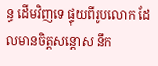ន្ធ ដើមវិញទេ ផ្ទុយពីរូបលោក ដែលមានចិត្តសន្តោស នឹក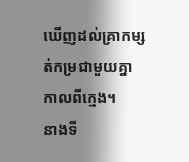ឃើញដល់គ្រាកម្សត់កម្រជាមួយគ្នាកាលពីក្មេង។
នាងទី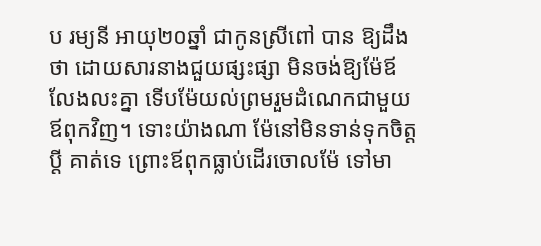ប រម្យនី អាយុ២០ឆ្នាំ ជាកូនស្រីពៅ បាន ឱ្យដឹងថា ដោយសារនាងជួយផ្សះផ្សា មិនចង់ឱ្យម៉ែឪ លែងលះគ្នា ទើបម៉ែយល់ព្រមរួមដំណេកជាមួយ ឪពុកវិញ។ ទោះយ៉ាងណា ម៉ែនៅមិនទាន់ទុកចិត្តប្តី គាត់ទេ ព្រោះឪពុកធ្លាប់ដើរចោលម៉ែ ទៅមា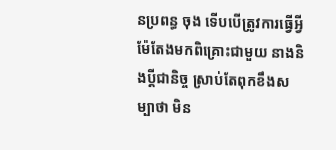នប្រពន្ធ ចុង ទើបបើត្រូវការធ្វើអ្វី ម៉ែតែងមកពិគ្រោះជាមួយ នាងនិងប្តីជានិច្ច ស្រាប់តែពុកខឹងសម្បាថា មិន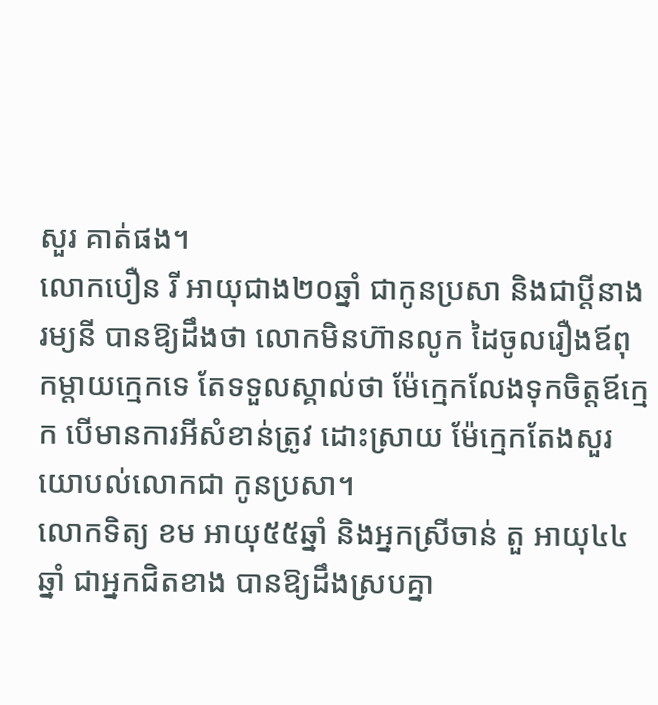សួរ គាត់ផង។
លោកបឿន រី អាយុជាង២០ឆ្នាំ ជាកូនប្រសា និងជាប្តីនាងរម្យនី បានឱ្យដឹងថា លោកមិនហ៊ានលូក ដៃចូលរឿងឪពុកម្តាយក្មេកទេ តែទទួលស្គាល់ថា ម៉ែក្មេកលែងទុកចិត្តឪក្មេក បើមានការអីសំខាន់ត្រូវ ដោះស្រាយ ម៉ែក្មេកតែងសួរយោបល់លោកជា កូនប្រសា។
លោកទិត្យ ខម អាយុ៥៥ឆ្នាំ និងអ្នកស្រីចាន់ តួ អាយុ៤៤ឆ្នាំ ជាអ្នកជិតខាង បានឱ្យដឹងស្របគ្នា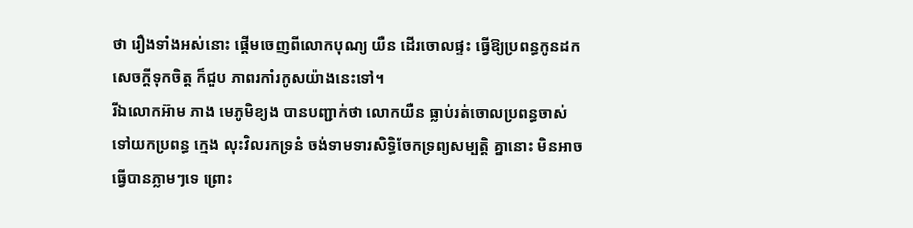ថា រឿងទាំងអស់នោះ ផ្តើមចេញពីលោកបុណ្យ យឺន ដើរចោលផ្ទះ ធ្វើឱ្យប្រពន្ធកូនដកសេចក្តីទុកចិត្ត ក៏ជួប ភាពរកាំរកូសយ៉ាងនេះទៅ។
រីឯលោកអ៊ាម ភាង មេភូមិខ្យង បានបញ្ជាក់ថា លោកយឺន ធ្លាប់រត់ចោលប្រពន្ធចាស់ ទៅយកប្រពន្ធ ក្មេង លុះវិលរកទ្រនំ ចង់ទាមទារសិទ្ធិចែកទ្រព្យសម្បត្តិ គ្នានោះ មិនអាចធ្វើបានភ្លាមៗទេ ព្រោះ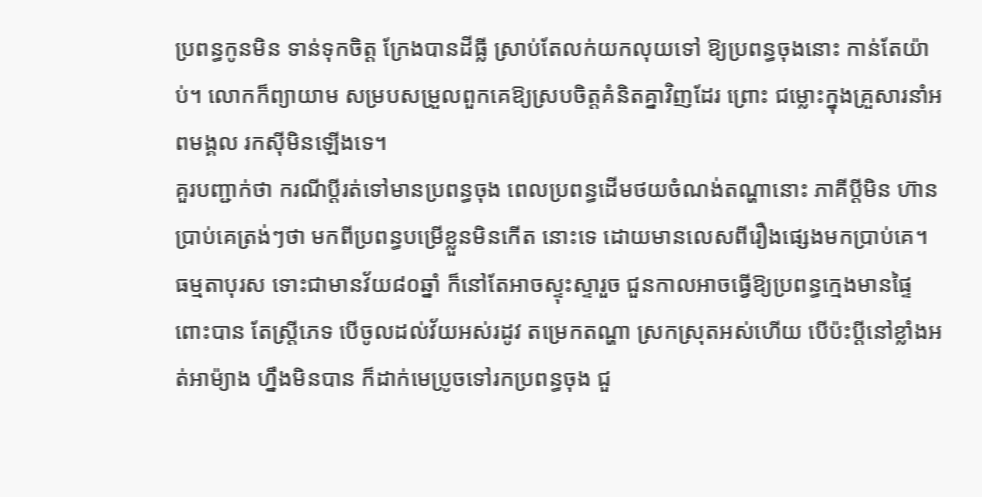ប្រពន្ធកូនមិន ទាន់ទុកចិត្ត ក្រែងបានដីធ្លី ស្រាប់តែលក់យកលុយទៅ ឱ្យប្រពន្ធចុងនោះ កាន់តែយ៉ាប់។ លោកក៏ព្យាយាម សម្របសម្រួលពួកគេឱ្យស្របចិត្តគំនិតគ្នាវិញដែរ ព្រោះ ជម្លោះក្នុងគ្រួសារនាំអពមង្គល រកស៊ីមិនឡើងទេ។
គួរបញ្ជាក់ថា ករណីប្តីរត់ទៅមានប្រពន្ធចុង ពេលប្រពន្ធដើមថយចំណង់តណ្ហានោះ ភាគីប្តីមិន ហ៊ានប្រាប់គេត្រង់ៗថា មកពីប្រពន្ធបម្រើខ្លួនមិនកើត នោះទេ ដោយមានលេសពីរឿងផ្សេងមកប្រាប់គេ។ ធម្មតាបុរស ទោះជាមានវ័យ៨០ឆ្នាំ ក៏នៅតែអាចស្ទុះស្ទារួច ជួនកាលអាចធ្វើឱ្យប្រពន្ធក្មេងមានផ្ទៃពោះបាន តែស្ត្រីភេទ បើចូលដល់វ័យអស់រដូវ តម្រេកតណ្ហា ស្រកស្រុតអស់ហើយ បើប៉ះប្តីនៅខ្លាំងអត់អាម៉្យាង ហ្នឹងមិនបាន ក៏ដាក់មេប្រូចទៅរកប្រពន្ធចុង ជួ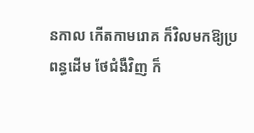នកាល កើតកាមរោគ ក៏វិលមកឱ្យប្រពន្ធដើម ថែជំងឺវិញ ក៏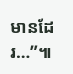មានដែរ…”៕